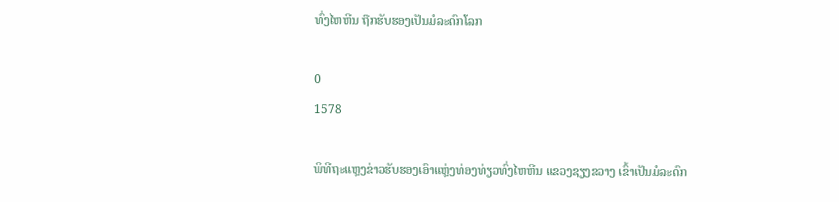ທົ່ງໄຫຫີນ ຖືກຮັບຮອງເປັນມໍລະດົກໂລກ

0
1578

ພິທີຖະແຫຼງຂ່າວຮັບຮອງເອົາແຫຼ່ງທ່ອງທ່ຽວທົ່ງໄຫຫີນ ແຂວງຊຽງຂວາງ ເຂົ້າເປັນມໍລະດົກ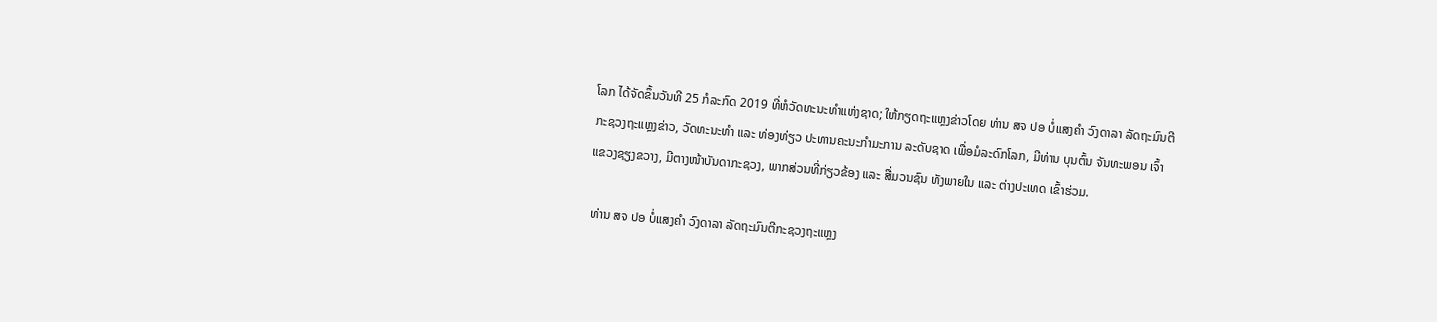ໂລກ ໄດ້ຈັດຂຶ້ນວັນທີ 25 ກໍລະກົດ 2019 ທີ່ຫໍວັດທະນະທຳແຫ່ງຊາດ; ໃຫ້ກຽດຖະແຫຼງຂ່າວໂດຍ ທ່ານ ສຈ ປອ ບໍ່ແສງຄຳ ວົງດາລາ ລັດຖະມົນຕີກະຊວງຖະແຫຼງຂ່າວ, ວັດທະນະທຳ ແລະ ທ່ອງທ່ຽວ ປະທານຄະນະກຳມະການ ລະດັບຊາດ ເພື່ອມໍລະດົກໂລກ, ມີທ່ານ ບຸນຕົ້ນ ຈັນທະພອນ ເຈົ້າແຂວງຊຽງຂວາງ, ມີຕາງໜ້າບັນດາກະຊວງ, ພາກສ່ວນທີ່ກ່ຽວຂ້ອງ ແລະ ສື່ມວນຊົນ ທັງພາຍໃນ ແລະ ຕ່າງປະເທດ ເຂົ້າຮ່ວມ.

 ທ່ານ ສຈ ປອ ບໍ່ແສງຄຳ ວົງດາລາ ລັດຖະມົນຕີກະຊວງຖະແຫຼງ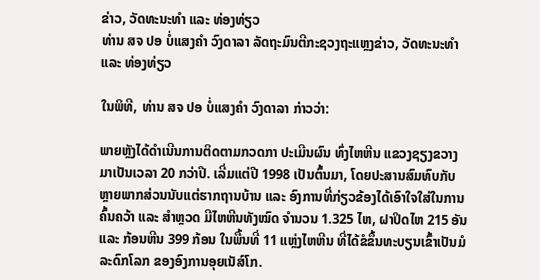ຂ່າວ, ວັດທະນະທຳ ແລະ ທ່ອງທ່ຽວ
ທ່ານ ສຈ ປອ ບໍ່ແສງຄຳ ວົງດາລາ ລັດຖະມົນຕີກະຊວງຖະແຫຼງຂ່າວ, ວັດທະນະທຳ ແລະ ທ່ອງທ່ຽວ

ໃນພິທີ, ທ່ານ ສຈ ປອ ບໍ່ແສງຄຳ ວົງດາລາ ກ່າວວ່າ:

ພາຍຫຼັງໄດ້ດຳເນີນການຕິດຕາມກວດກາ ປະເມີນຜົນ ທົ່ງໄຫຫີນ ແຂວງຊຽງຂວາງ ມາເປັນເວລາ 20 ກວ່າປີ. ເລີ່ມແຕ່ປີ 1998 ເປັນຕົ້ນມາ, ໂດຍປະສານສົມທົບກັບຫຼາຍພາກສ່ວນນັບແຕ່ຮາກຖານບ້ານ ແລະ ອົງການທີ່ກ່ຽວຂ້ອງໄດ້ເອົາໃຈໃສ່ໃນການຄົ້ນຄວ້າ ແລະ ສຳຫຼວດ ມີໄຫຫີນທັງໝົດ ຈຳນວນ 1.325 ໄຫ, ຝາປິດໄຫ 215 ອັນ ແລະ ກ້ອນຫີນ 399 ກ້ອນ ໃນພື້ນທີ່ 11 ແຫຼ່ງໄຫຫີນ ທີ່ໄດ້ຂໍຂຶ້ນທະບຽນເຂົ້າເປັນມໍລະດົກໂລກ ຂອງອົງການອຸຍເນັສ໌ໂກ.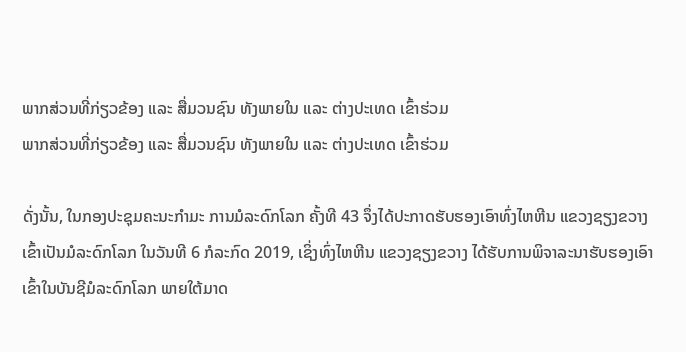ພາກສ່ວນທີ່ກ່ຽວຂ້ອງ ແລະ ສື່ມວນຊົນ ທັງພາຍໃນ ແລະ ຕ່າງປະເທດ ເຂົ້າຮ່ວມ
ພາກສ່ວນທີ່ກ່ຽວຂ້ອງ ແລະ ສື່ມວນຊົນ ທັງພາຍໃນ ແລະ ຕ່າງປະເທດ ເຂົ້າຮ່ວມ

ດັ່ງນັ້ນ, ໃນກອງປະຊຸມຄະນະກຳມະ ການມໍລະດົກໂລກ ຄັ້ງທີ 43 ຈຶ່ງໄດ້ປະກາດຮັບຮອງເອົາທົ່ງໄຫຫີນ ແຂວງຊຽງຂວາງ ເຂົ້າເປັນມໍລະດົກໂລກ ໃນວັນທີ 6 ກໍລະກົດ 2019, ເຊິ່ງທົ່ງໄຫຫີນ ແຂວງຊຽງຂວາງ ໄດ້ຮັບການພິຈາລະນາຮັບຮອງເອົາເຂົ້າໃນບັນຊີມໍລະດົກໂລກ ພາຍໃຕ້ມາດ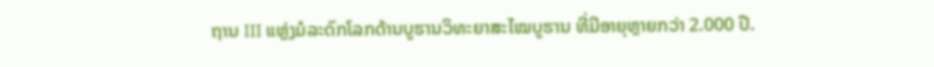ຖານ III ແຫຼ່ງມໍລະດົກໂລກດ້ານບູຮານວິທະຍາສະໄໝບູຮານ ທີ່ມີອາຍຸຫຼາຍກວ່າ 2.000 ປີ.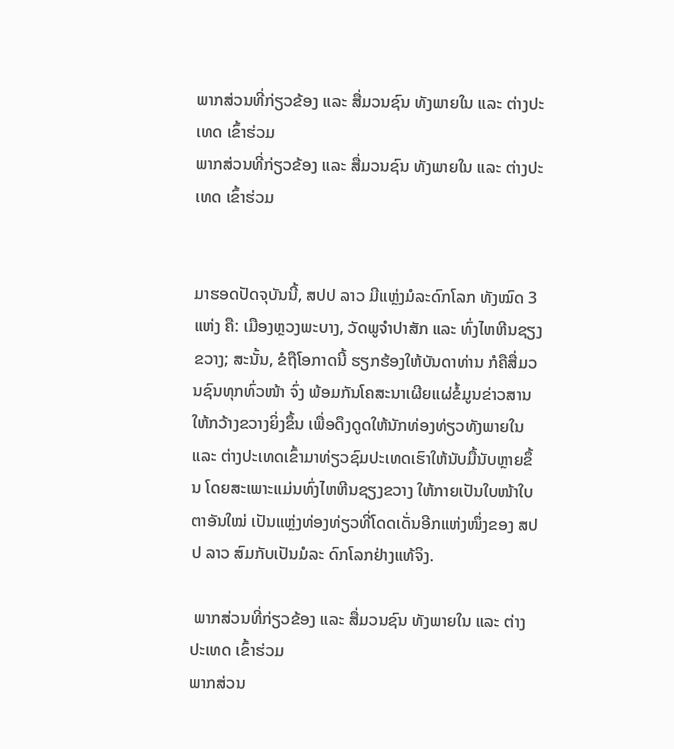ພາກສ່ວນທີ່ກ່ຽວຂ້ອງ ແລະ ສື່ມວນຊົນ ທັງພາຍໃນ ແລະ ຕ່າງປະເທດ ເຂົ້າຮ່ວມ
ພາກສ່ວນທີ່ກ່ຽວຂ້ອງ ແລະ ສື່ມວນຊົນ ທັງພາຍໃນ ແລະ ຕ່າງປະເທດ ເຂົ້າຮ່ວມ


ມາຮອດປັດຈຸບັນນີ້, ສປປ ລາວ ມີແຫຼ່ງມໍລະດົກໂລກ ທັງໝົດ 3 ແຫ່ງ ຄື: ເມືອງຫຼວງພະບາງ, ວັດພູຈໍາປາສັກ ແລະ ທົ່ງໄຫຫີນຊຽງຂວາງ; ສະນັ້ນ, ຂໍຖືໂອກາດນີ້ ຮຽກຮ້ອງໃຫ້ບັນດາທ່ານ ກໍຄືສື່ມວນຊົນທຸກທົ່ວໜ້າ ຈົ່ງ ພ້ອມກັນໂຄສະນາເຜີຍແຜ່ຂໍ້ມູນຂ່າວສານໃຫ້ກວ້າງຂວາງຍິ່ງຂຶ້ນ ເພື່ອດຶງດູດໃຫ້ນັກທ່ອງທ່ຽວທັງພາຍໃນ ແລະ ຕ່າງປະເທດເຂົ້າມາທ່ຽວຊົມປະເທດເຮົາໃຫ້ນັບມື້ນັບຫຼາຍຂຶ້ນ ໂດຍສະເພາະແມ່ນທົ່ງໄຫຫີນຊຽງຂວາງ ໃຫ້ກາຍເປັນໃບໜ້າໃບຕາອັນໃໝ່ ເປັນແຫຼ່ງທ່ອງທ່ຽວທີ່ໂດດເດັ່ນອີກແຫ່ງໜຶ່ງຂອງ ສປປ ລາວ ສົມກັບເປັນມໍລະ ດົກໂລກຢ່າງແທ້ຈິງ.

 ພາກສ່ວນທີ່ກ່ຽວຂ້ອງ ແລະ ສື່ມວນຊົນ ທັງພາຍໃນ ແລະ ຕ່າງປະເທດ ເຂົ້າຮ່ວມ
ພາກສ່ວນ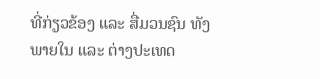ທີ່ກ່ຽວຂ້ອງ ແລະ ສື່ມວນຊົນ ທັງພາຍໃນ ແລະ ຕ່າງປະເທດ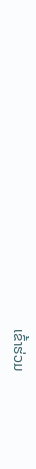ເຂົ້າຮ່ວມ